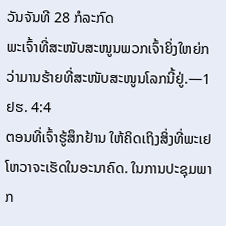ວັນຈັນທີ 28 ກໍລະກົດ
ພະເຈົ້າທີ່ສະໜັບສະໜູນພວກເຈົ້າຍິ່ງໃຫຍ່ກວ່າມານຮ້າຍທີ່ສະໜັບສະໜູນໂລກນີ້ຢູ່.—1ຢຮ. 4:4
ຕອນທີ່ເຈົ້າຮູ້ສຶກຢ້ານ ໃຫ້ຄິດເຖິງສິ່ງທີ່ພະເຢໂຫວາຈະເຮັດໃນອະນາຄົດ. ໃນການປະຊຸມພາກ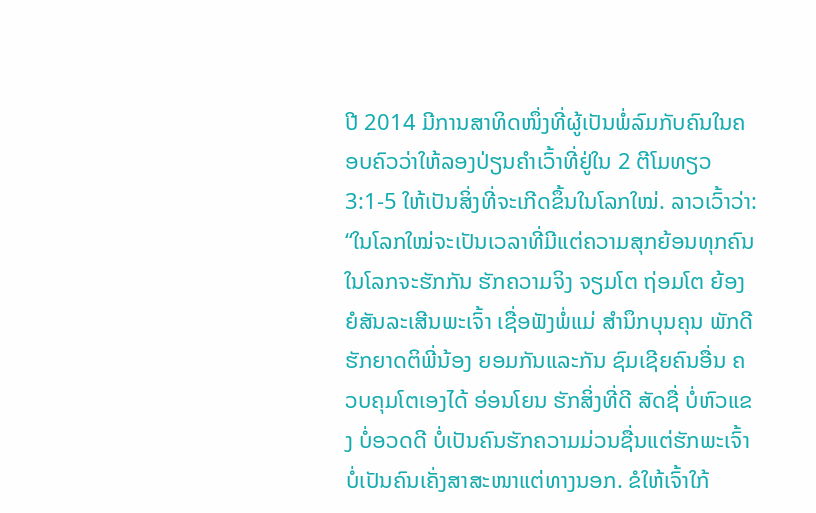ປີ 2014 ມີການສາທິດໜຶ່ງທີ່ຜູ້ເປັນພໍ່ລົມກັບຄົນໃນຄອບຄົວວ່າໃຫ້ລອງປ່ຽນຄຳເວົ້າທີ່ຢູ່ໃນ 2 ຕີໂມທຽວ 3:1-5 ໃຫ້ເປັນສິ່ງທີ່ຈະເກີດຂຶ້ນໃນໂລກໃໝ່. ລາວເວົ້າວ່າ: “ໃນໂລກໃໝ່ຈະເປັນເວລາທີ່ມີແຕ່ຄວາມສຸກຍ້ອນທຸກຄົນໃນໂລກຈະຮັກກັນ ຮັກຄວາມຈິງ ຈຽມໂຕ ຖ່ອມໂຕ ຍ້ອງຍໍສັນລະເສີນພະເຈົ້າ ເຊື່ອຟັງພໍ່ແມ່ ສຳນຶກບຸນຄຸນ ພັກດີ ຮັກຍາດຕິພີ່ນ້ອງ ຍອມກັນແລະກັນ ຊົມເຊີຍຄົນອື່ນ ຄວບຄຸມໂຕເອງໄດ້ ອ່ອນໂຍນ ຮັກສິ່ງທີ່ດີ ສັດຊື່ ບໍ່ຫົວແຂງ ບໍ່ອວດດີ ບໍ່ເປັນຄົນຮັກຄວາມມ່ວນຊື່ນແຕ່ຮັກພະເຈົ້າ ບໍ່ເປັນຄົນເຄັ່ງສາສະໜາແຕ່ທາງນອກ. ຂໍໃຫ້ເຈົ້າໃກ້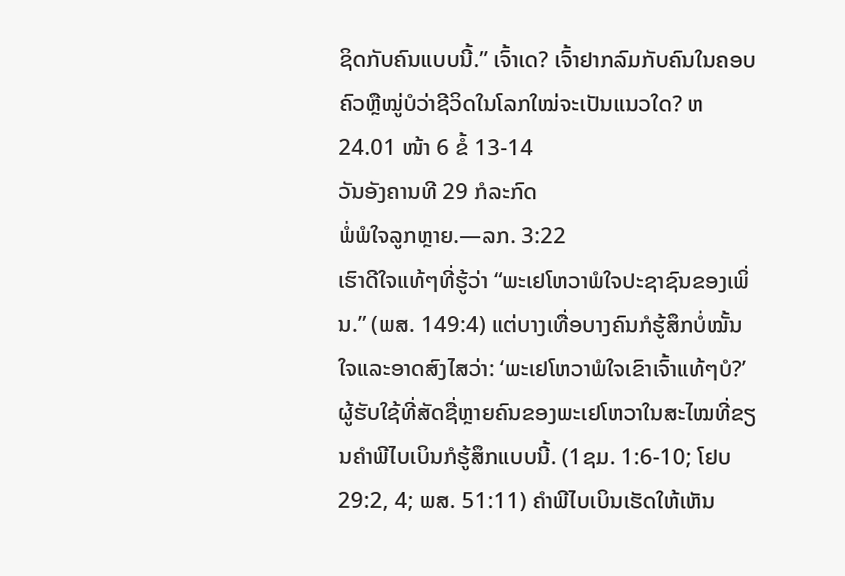ຊິດກັບຄົນແບບນີ້.” ເຈົ້າເດ? ເຈົ້າຢາກລົມກັບຄົນໃນຄອບຄົວຫຼືໝູ່ບໍວ່າຊີວິດໃນໂລກໃໝ່ຈະເປັນແນວໃດ? ຫ24.01 ໜ້າ 6 ຂໍ້ 13-14
ວັນອັງຄານທີ 29 ກໍລະກົດ
ພໍ່ພໍໃຈລູກຫຼາຍ.—ລກ. 3:22
ເຮົາດີໃຈແທ້ໆທີ່ຮູ້ວ່າ “ພະເຢໂຫວາພໍໃຈປະຊາຊົນຂອງເພິ່ນ.” (ພສ. 149:4) ແຕ່ບາງເທື່ອບາງຄົນກໍຮູ້ສຶກບໍ່ໝັ້ນໃຈແລະອາດສົງໄສວ່າ: ‘ພະເຢໂຫວາພໍໃຈເຂົາເຈົ້າແທ້ໆບໍ?’ ຜູ້ຮັບໃຊ້ທີ່ສັດຊື່ຫຼາຍຄົນຂອງພະເຢໂຫວາໃນສະໄໝທີ່ຂຽນຄຳພີໄບເບິນກໍຮູ້ສຶກແບບນີ້. (1ຊມ. 1:6-10; ໂຢບ 29:2, 4; ພສ. 51:11) ຄຳພີໄບເບິນເຮັດໃຫ້ເຫັນ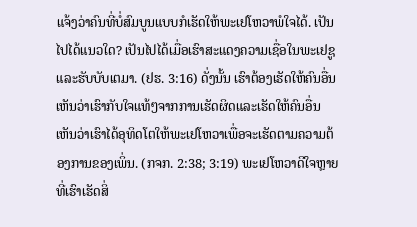ແຈ້ງວ່າຄົນທີ່ບໍ່ສົມບູນແບບກໍເຮັດໃຫ້ພະເຢໂຫວາພໍໃຈໄດ້. ເປັນໄປໄດ້ແນວໃດ? ເປັນໄປໄດ້ເມື່ອເຮົາສະແດງຄວາມເຊື່ອໃນພະເຢຊູແລະຮັບບັບເຕມາ. (ຢຮ. 3:16) ດັ່ງນັ້ນ ເຮົາຕ້ອງເຮັດໃຫ້ຄົນອື່ນເຫັນວ່າເຮົາກັບໃຈແທ້ໆຈາກການເຮັດຜິດແລະເຮັດໃຫ້ຄົນອື່ນເຫັນວ່າເຮົາໄດ້ອຸທິດໂຕໃຫ້ພະເຢໂຫວາເພື່ອຈະເຮັດຕາມຄວາມຕ້ອງການຂອງເພິ່ນ. (ກຈກ. 2:38; 3:19) ພະເຢໂຫວາດີໃຈຫຼາຍທີ່ເຮົາເຮັດສິ່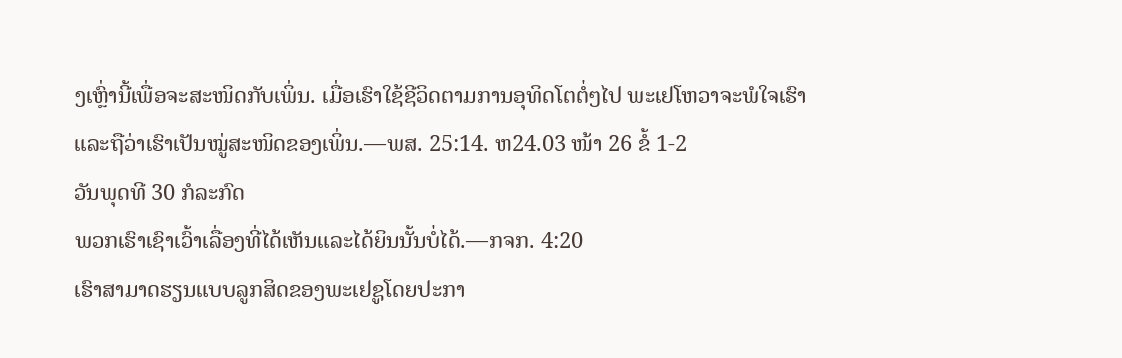ງເຫຼົ່ານີ້ເພື່ອຈະສະໜິດກັບເພິ່ນ. ເມື່ອເຮົາໃຊ້ຊີວິດຕາມການອຸທິດໂຕຕໍ່ໆໄປ ພະເຢໂຫວາຈະພໍໃຈເຮົາແລະຖືວ່າເຮົາເປັນໝູ່ສະໜິດຂອງເພິ່ນ.—ພສ. 25:14. ຫ24.03 ໜ້າ 26 ຂໍ້ 1-2
ວັນພຸດທີ 30 ກໍລະກົດ
ພວກເຮົາເຊົາເວົ້າເລື່ອງທີ່ໄດ້ເຫັນແລະໄດ້ຍິນນັ້ນບໍ່ໄດ້.—ກຈກ. 4:20
ເຮົາສາມາດຮຽນແບບລູກສິດຂອງພະເຢຊູໂດຍປະກາ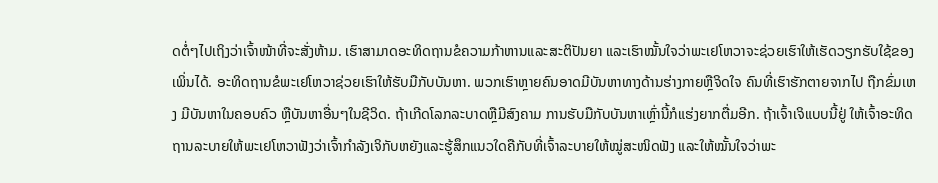ດຕໍ່ໆໄປເຖິງວ່າເຈົ້າໜ້າທີ່ຈະສັ່ງຫ້າມ. ເຮົາສາມາດອະທິດຖານຂໍຄວາມກ້າຫານແລະສະຕິປັນຍາ ແລະເຮົາໝັ້ນໃຈວ່າພະເຢໂຫວາຈະຊ່ວຍເຮົາໃຫ້ເຮັດວຽກຮັບໃຊ້ຂອງເພິ່ນໄດ້. ອະທິດຖານຂໍພະເຢໂຫວາຊ່ວຍເຮົາໃຫ້ຮັບມືກັບບັນຫາ. ພວກເຮົາຫຼາຍຄົນອາດມີບັນຫາທາງດ້ານຮ່າງກາຍຫຼືຈິດໃຈ ຄົນທີ່ເຮົາຮັກຕາຍຈາກໄປ ຖືກຂົ່ມເຫງ ມີບັນຫາໃນຄອບຄົວ ຫຼືບັນຫາອື່ນໆໃນຊີວິດ. ຖ້າເກີດໂລກລະບາດຫຼືມີສົງຄາມ ການຮັບມືກັບບັນຫາເຫຼົ່ານີ້ກໍແຮ່ງຍາກຕື່ມອີກ. ຖ້າເຈົ້າເຈິແບບນີ້ຢູ່ ໃຫ້ເຈົ້າອະທິດຖານລະບາຍໃຫ້ພະເຢໂຫວາຟັງວ່າເຈົ້າກຳລັງເຈິກັບຫຍັງແລະຮູ້ສຶກແນວໃດຄືກັບທີ່ເຈົ້າລະບາຍໃຫ້ໝູ່ສະໜິດຟັງ ແລະໃຫ້ໝັ້ນໃຈວ່າພະ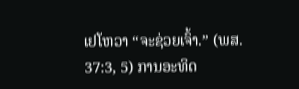ເຢໂຫວາ “ຈະຊ່ວຍເຈົ້າ.” (ພສ. 37:3, 5) ການອະທິດ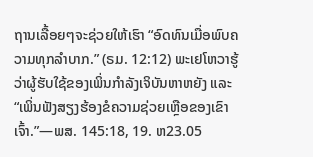ຖານເລື້ອຍໆຈະຊ່ວຍໃຫ້ເຮົາ “ອົດທົນເມື່ອພົບຄວາມທຸກລຳບາກ.” (ຣມ. 12:12) ພະເຢໂຫວາຮູ້ວ່າຜູ້ຮັບໃຊ້ຂອງເພິ່ນກຳລັງເຈິບັນຫາຫຍັງ ແລະ “ເພິ່ນຟັງສຽງຮ້ອງຂໍຄວາມຊ່ວຍເຫຼືອຂອງເຂົາເຈົ້າ.”—ພສ. 145:18, 19. ຫ23.05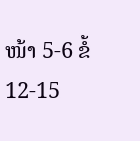ໜ້າ 5-6 ຂໍ້ 12-15